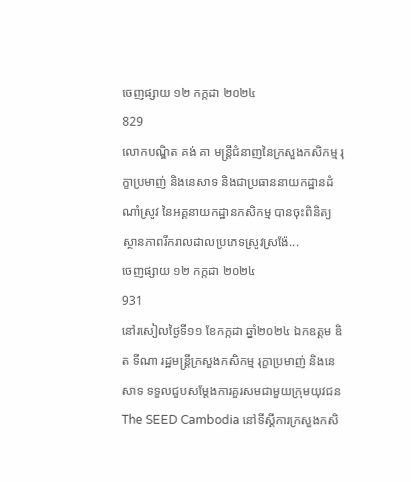ចេញផ្សាយ ១២ កក្កដា ២០២៤
829
លោកបណ្ឌិត គង់ គា មន្ត្រីជំនាញនៃក្រសួងកសិកម្ម រុក្ខាប្រមាញ់ និងនេសាទ និងជាប្រធាននាយកដ្ឋានដំណាំស្រូវ នៃអគ្គនាយកដ្ឋានកសិកម្ម បានចុះពិនិត្យស្ថានភាពរីករាលដាលប្រភេទស្រូវស្រង៉ែ...
ចេញផ្សាយ ១២ កក្កដា ២០២៤
931
នៅរសៀលថ្ងៃទី១១ ខែកក្កដា ឆ្នាំ២០២៤ ឯកឧត្តម ឌិត ទីណា រដ្ឋមន្ត្រីក្រសួងកសិកម្ម រុក្ខាប្រមាញ់ និងនេសាទ ទទួលជួបសម្តែងការគួរសមជាមួយក្រុមយុវជន The SEED Cambodia នៅទីស្តីការក្រសួងកសិ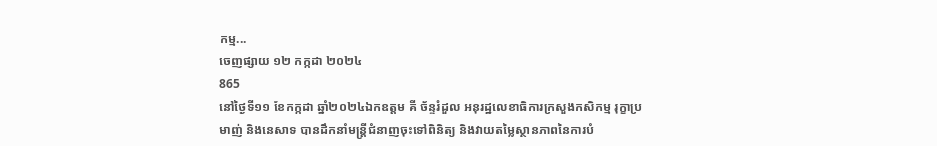កម្ម...
ចេញផ្សាយ ១២ កក្កដា ២០២៤
865
នៅថ្ងៃទី១១ ខែកក្កដា ឆ្នាំ២០២៤ឯកឧត្តម គី ច័ន្ទរំដួល អនុរដ្ឋលេខាធិការក្រសួងកសិកម្ម រុក្ខាប្រមាញ់ និងនេសាទ បានដឹកនាំមន្ត្រីជំនាញចុះទៅពិនិត្យ និងវាយតម្លៃស្ថានភាពនៃការបំ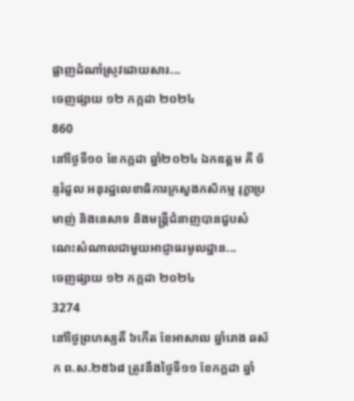ផ្លាញដំណាំស្រូវដោយសារ...
ចេញផ្សាយ ១២ កក្កដា ២០២៤
860
នៅថ្ងៃទី១០ ខែកក្កដា ឆ្នាំ២០២៤ ឯកឧត្តម គី ច័ន្ទរំដួល អនុរដ្ឋលេខាធិការក្រសួងកសិកម្ម រុក្ខាប្រមាញ់ និងនេសាទ និងមន្ត្រីជំនាញបានជួបសំណេះសំណាលជាមួយអាជ្ញាធរមូលដ្ឋាន...
ចេញផ្សាយ ១២ កក្កដា ២០២៤
3274
នៅថ្ងៃព្រហស្បតិ៍ ៦កើត ខែអាសាឍ ឆ្នាំរោង ឆស័ក ព.ស.២៥៦៨ ត្រូវនឹងថ្ងៃទី១១ ខែកក្ដដា ឆ្នាំ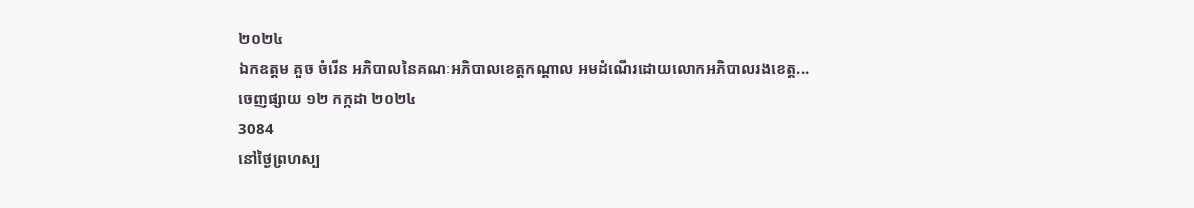២០២៤
ឯកឧត្តម គួច ចំរើន អភិបាលនៃគណៈអភិបាលខេត្តកណ្តាល អមដំណើរដោយលោកអភិបាលរងខេត្ត...
ចេញផ្សាយ ១២ កក្កដា ២០២៤
3084
នៅថ្ងៃព្រហស្ប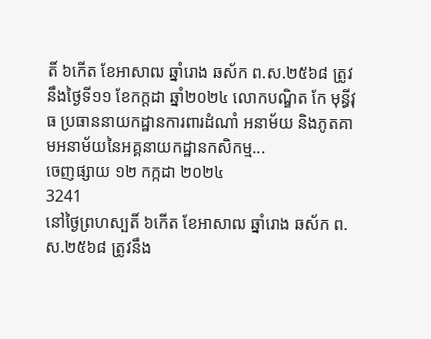តិ៍ ៦កើត ខែអាសាឍ ឆ្នាំរោង ឆស័ក ព.ស.២៥៦៨ ត្រូវនឹងថ្ងៃទី១១ ខែកក្ដដា ឆ្នាំ២០២៤ លោកបណ្ឌិត កែ មុន្ធីវុធ ប្រធាននាយកដ្ឋានការពារដំណាំ អនាម័យ និងភូតគាមអនាម័យនៃអគ្គនាយកដ្ឋានកសិកម្ម...
ចេញផ្សាយ ១២ កក្កដា ២០២៤
3241
នៅថ្ងៃព្រហស្បតិ៍ ៦កើត ខែអាសាឍ ឆ្នាំរោង ឆស័ក ព.ស.២៥៦៨ ត្រូវនឹង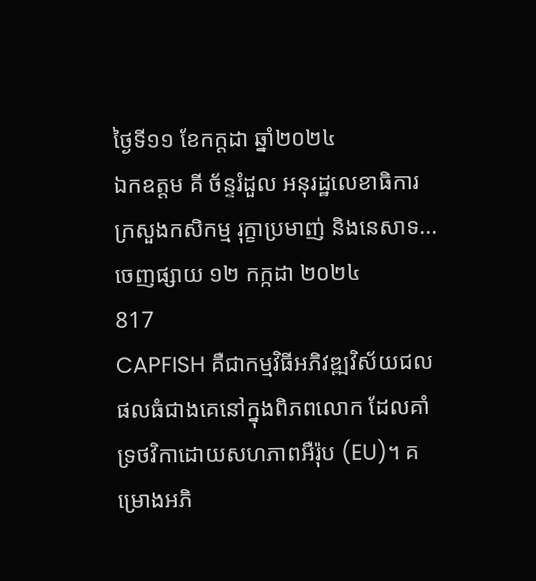ថ្ងៃទី១១ ខែកក្ដដា ឆ្នាំ២០២៤
ឯកឧត្តម គី ច័ន្ទរំដួល អនុរដ្ឋលេខាធិការក្រសួងកសិកម្ម រុក្ខាប្រមាញ់ និងនេសាទ...
ចេញផ្សាយ ១២ កក្កដា ២០២៤
817
CAPFISH គឺជាកម្មវិធីអភិវឌ្ឍវិស័យជលផលធំជាងគេនៅក្នុងពិភពលោក ដែលគាំទ្រថវិកាដោយសហភាពអឺរ៉ុប (EU)។ គម្រោងអភិ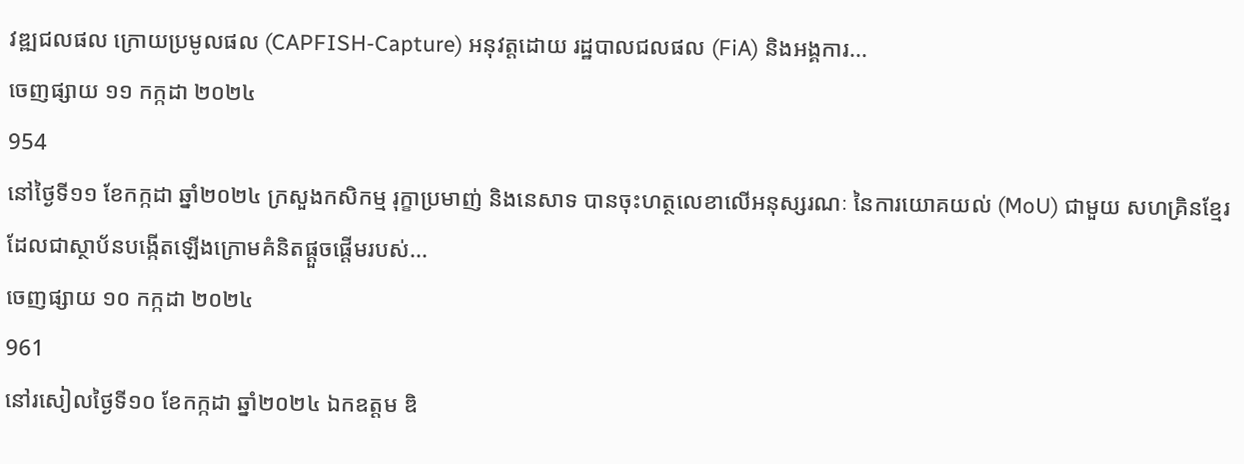វឌ្ឍជលផល ក្រោយប្រមូលផល (CAPFISH-Capture) អនុវត្តដោយ រដ្ឋបាលជលផល (FiA) និងអង្គការ...
ចេញផ្សាយ ១១ កក្កដា ២០២៤
954
នៅថ្ងៃទី១១ ខែកក្កដា ឆ្នាំ២០២៤ ក្រសួងកសិកម្ម រុក្ខាប្រមាញ់ និងនេសាទ បានចុះហត្ថលេខាលើអនុស្សរណៈ នៃការយោគយល់ (MoU) ជាមួយ សហគ្រិនខ្មែរ ដែលជាស្ថាប័នបង្កើតឡើងក្រោមគំនិតផ្តួចផ្តើមរបស់...
ចេញផ្សាយ ១០ កក្កដា ២០២៤
961
នៅរសៀលថ្ងៃទី១០ ខែកក្កដា ឆ្នាំ២០២៤ ឯកឧត្តម ឌិ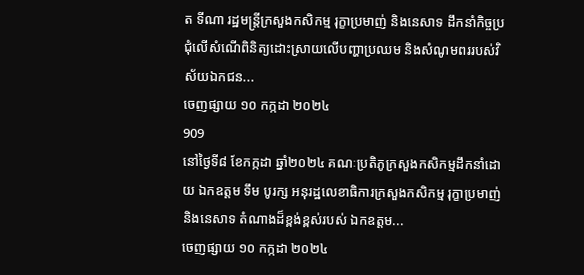ត ទីណា រដ្ឋមន្ត្រីក្រសួងកសិកម្ម រុក្ខាប្រមាញ់ និងនេសាទ ដឹកនាំកិច្ចប្រជុំលេីសំណេីពិនិត្យដោះស្រាយលេីបញ្ហាប្រឈម និងសំណូមពររបស់វិស័យឯកជន...
ចេញផ្សាយ ១០ កក្កដា ២០២៤
909
នៅថ្ងៃទី៨ ខែកក្កដា ឆ្នាំ២០២៤ គណៈប្រតិភូក្រសួងកសិកម្មដឹកនាំដោយ ឯកឧត្តម ទឹម បូរក្ស អនុរដ្ឋលេខាធិការក្រសួងកសិកម្ម រុក្ខាប្រមាញ់ និងនេសាទ តំណាងដ៏ខ្ពង់ខ្ពស់របស់ ឯកឧត្តម...
ចេញផ្សាយ ១០ កក្កដា ២០២៤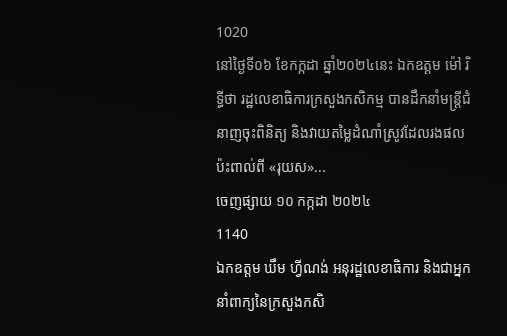1020
នៅថ្ងៃទី០៦ ខែកក្កដា ឆ្នាំ២០២៤នេះ ឯកឧត្តម ម៉ៅ រិទ្ធីថា រដ្ឋលេខាធិការក្រសួងកសិកម្ម បានដឹកនាំមន្ត្រីជំនាញចុះពិនិត្យ និងវាយតម្លៃដំណាំស្រូវដែលរងផលប៉ះពាល់ពី «រុយស»...
ចេញផ្សាយ ១០ កក្កដា ២០២៤
1140
ឯកឧត្តម ឃឹម ហ្វីណង់ អនុរដ្ឋលេខាធិការ និងជាអ្នកនាំពាក្យនៃក្រសួងកសិ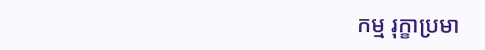កម្ម រុក្ខាប្រមា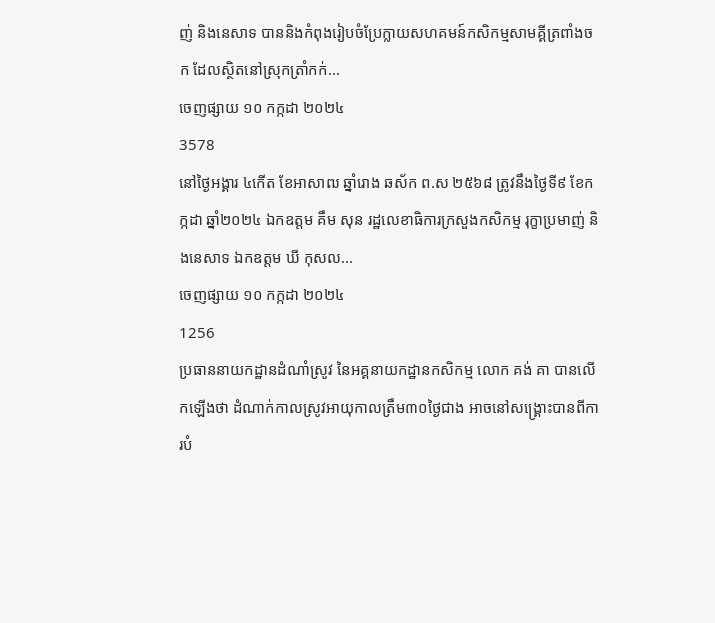ញ់ និងនេសាទ បាននិងកំពុងរៀបចំប្រែក្លាយសហគមន៍កសិកម្មសាមគ្គីត្រពាំងចក ដែលស្ថិតនៅស្រុកត្រាំកក់...
ចេញផ្សាយ ១០ កក្កដា ២០២៤
3578
នៅថ្ងៃអង្គារ ៤កើត ខែអាសាឍ ឆ្នាំរោង ឆស័ក ព.ស ២៥៦៨ ត្រូវនឹងថ្ងៃទី៩ ខែកក្កដា ឆ្នាំ២០២៤ ឯកឧត្តម គឹម សុន រដ្ឋលេខាធិការក្រសួងកសិកម្ម រុក្ខាប្រមាញ់ និងនេសាទ ឯកឧត្តម ឃី កុសល...
ចេញផ្សាយ ១០ កក្កដា ២០២៤
1256
ប្រធាននាយកដ្ឋានដំណាំស្រូវ នៃអគ្គនាយកដ្ឋានកសិកម្ម លោក គង់ គា បានលើកឡើងថា ដំណាក់កាលស្រូវអាយុកាលត្រឹម៣០ថ្ងៃជាង អាចនៅសង្រ្គោះបានពីការបំ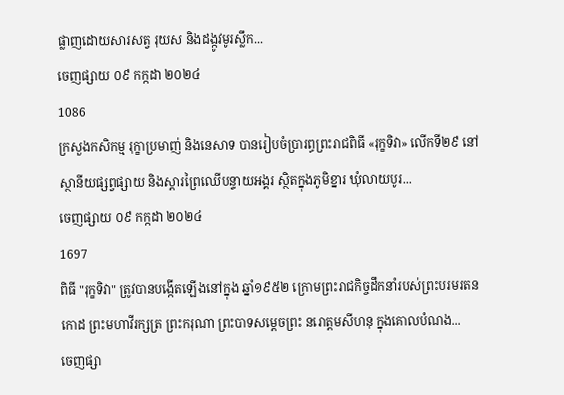ផ្លាញដោយសារសត្វ រុយស និងដង្កូវមូរស្លឹក...
ចេញផ្សាយ ០៩ កក្កដា ២០២៤
1086
ក្រសួងកសិកម្ម រុក្ខាប្រមាញ់ និងនេសាទ បានរៀបចំប្រារព្ធព្រះរាជពិធី «រុក្ខទិវា» លើកទី២៩ នៅស្ថានីយផ្សព្វផ្សាយ និងស្តារព្រៃឈើបន្ទាយអង្គរ ស្ថិតក្នុងភូមិខ្នារ ឃុំលាយបូរ...
ចេញផ្សាយ ០៩ កក្កដា ២០២៤
1697
ពិធី "រុក្ខទិវា" ត្រូវបានបង្កើតឡើងនៅក្នុង ឆ្នាំ១៩៥២ ក្រោមព្រះរាជកិច្ចដឹកនាំរបស់ព្រះបរមរតនកោដ ព្រះមហាវីរក្សត្រ ព្រះករុណា ព្រះបាទសម្តេចព្រះ នរោត្តមសីហនុ ក្នុងគោលបំណង...
ចេញផ្សា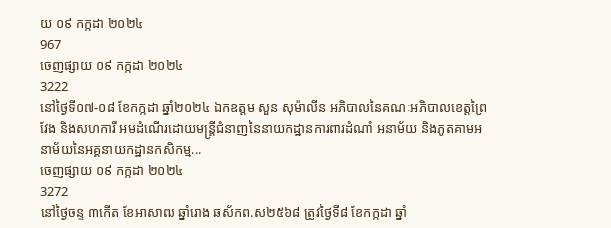យ ០៩ កក្កដា ២០២៤
967
ចេញផ្សាយ ០៩ កក្កដា ២០២៤
3222
នៅថ្ងៃទី០៧-០៨ ខែកក្កដា ឆ្នាំ២០២៤ ឯកឧត្តម សួន សុម៉ាលីន អភិបាលនៃគណៈអភិបាលខេត្តព្រៃវែង និងសហការី អមដំណើរដោយមន្រ្តីជំនាញនៃនាយកដ្ឋានការពារដំណាំ អនាម័យ និងភូតគាមអនាម័យនៃអគ្គនាយកដ្ឋានកសិកម្ម...
ចេញផ្សាយ ០៩ កក្កដា ២០២៤
3272
នៅថ្ងៃចន្ទ ៣កើត ខែអាសាឍ ឆ្នាំរោង ឆស័កព.ស២៥៦៨ ត្រូវថ្ងៃទី៨ ខែកក្កដា ឆ្នាំ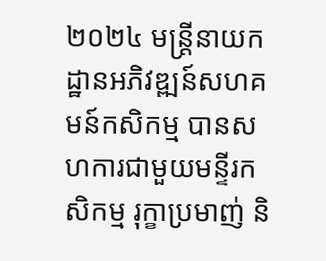២០២៤ មន្ត្រីនាយកដ្ឋានអភិវឌ្ឍន៍សហគមន៍កសិកម្ម បានសហការជាមួយមន្ទីរកសិកម្ម រុក្ខាប្រមាញ់ និ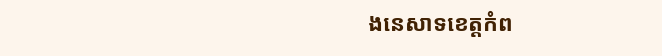ងនេសាទខេត្តកំព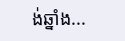ង់ឆ្នាំង...